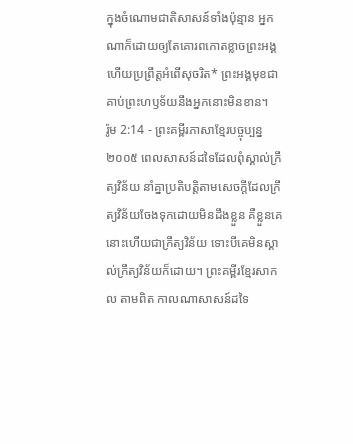ក្នុងចំណោមជាតិសាសន៍ទាំងប៉ុន្មាន អ្នកណាក៏ដោយឲ្យតែគោរពកោតខ្លាចព្រះអង្គ ហើយប្រព្រឹត្តអំពើសុចរិត* ព្រះអង្គមុខជាគាប់ព្រះហឫទ័យនឹងអ្នកនោះមិនខាន។
រ៉ូម 2:14 - ព្រះគម្ពីរភាសាខ្មែរបច្ចុប្បន្ន ២០០៥ ពេលសាសន៍ដទៃដែលពុំស្គាល់ក្រឹត្យវិន័យ នាំគ្នាប្រតិបត្តិតាមសេចក្ដីដែលក្រឹត្យវិន័យចែងទុកដោយមិនដឹងខ្លួន គឺខ្លួនគេនោះហើយជាក្រឹត្យវិន័យ ទោះបីគេមិនស្គាល់ក្រឹត្យវិន័យក៏ដោយ។ ព្រះគម្ពីរខ្មែរសាកល តាមពិត កាលណាសាសន៍ដទៃ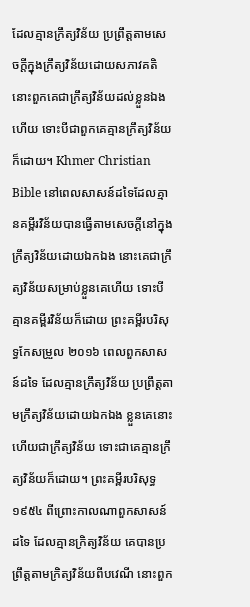ដែលគ្មានក្រឹត្យវិន័យ ប្រព្រឹត្តតាមសេចក្ដីក្នុងក្រឹត្យវិន័យដោយសភាវគតិ នោះពួកគេជាក្រឹត្យវិន័យដល់ខ្លួនឯងហើយ ទោះបីជាពួកគេគ្មានក្រឹត្យវិន័យក៏ដោយ។ Khmer Christian Bible នៅពេលសាសន៍ដទៃដែលគ្មានគម្ពីរវិន័យបានធ្វើតាមសេចក្ដីនៅក្នុងក្រឹត្យវិន័យដោយឯកឯង នោះគេជាក្រឹត្យវិន័យសម្រាប់ខ្លួនគេហើយ ទោះបីគ្មានគម្ពីរវិន័យក៏ដោយ ព្រះគម្ពីរបរិសុទ្ធកែសម្រួល ២០១៦ ពេលពួកសាសន៍ដទៃ ដែលគ្មានក្រឹត្យវិន័យ ប្រព្រឹត្តតាមក្រឹត្យវិន័យដោយឯកឯង ខ្លួនគេនោះហើយជាក្រឹត្យវិន័យ ទោះជាគេគ្មានក្រឹត្យវិន័យក៏ដោយ។ ព្រះគម្ពីរបរិសុទ្ធ ១៩៥៤ ពីព្រោះកាលណាពួកសាសន៍ដទៃ ដែលគ្មានក្រិត្យវិន័យ គេបានប្រព្រឹត្តតាមក្រិត្យវិន័យពីបវេណី នោះពួក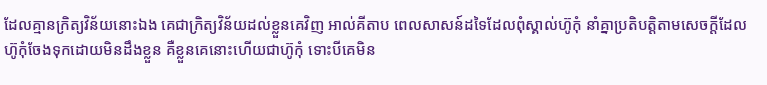ដែលគ្មានក្រិត្យវិន័យនោះឯង គេជាក្រិត្យវិន័យដល់ខ្លួនគេវិញ អាល់គីតាប ពេលសាសន៍ដទៃដែលពុំស្គាល់ហ៊ូកុំ នាំគ្នាប្រតិបត្ដិតាមសេចក្ដីដែលហ៊ូកុំចែងទុកដោយមិនដឹងខ្លួន គឺខ្លួនគេនោះហើយជាហ៊ូកុំ ទោះបីគេមិន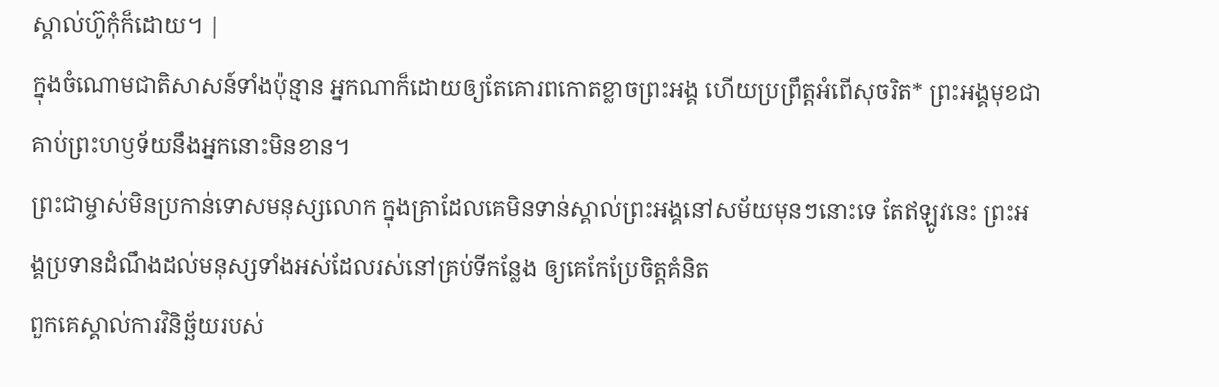ស្គាល់ហ៊ូកុំក៏ដោយ។ |
ក្នុងចំណោមជាតិសាសន៍ទាំងប៉ុន្មាន អ្នកណាក៏ដោយឲ្យតែគោរពកោតខ្លាចព្រះអង្គ ហើយប្រព្រឹត្តអំពើសុចរិត* ព្រះអង្គមុខជាគាប់ព្រះហឫទ័យនឹងអ្នកនោះមិនខាន។
ព្រះជាម្ចាស់មិនប្រកាន់ទោសមនុស្សលោក ក្នុងគ្រាដែលគេមិនទាន់ស្គាល់ព្រះអង្គនៅសម័យមុនៗនោះទេ តែឥឡូវនេះ ព្រះអង្គប្រទានដំណឹងដល់មនុស្សទាំងអស់ដែលរស់នៅគ្រប់ទីកន្លែង ឲ្យគេកែប្រែចិត្តគំនិត
ពួកគេស្គាល់ការវិនិច្ឆ័យរបស់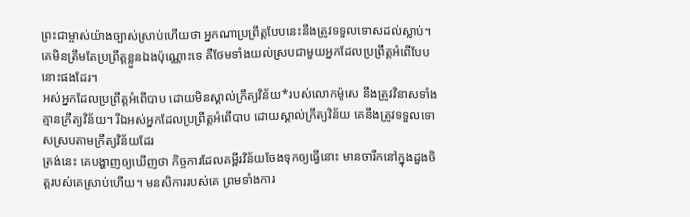ព្រះជាម្ចាស់យ៉ាងច្បាស់ស្រាប់ហើយថា អ្នកណាប្រព្រឹត្តបែបនេះនឹងត្រូវទទួលទោសដល់ស្លាប់។ គេមិនត្រឹមតែប្រព្រឹត្តខ្លួនឯងប៉ុណ្ណោះទេ គឺថែមទាំងយល់ស្របជាមួយអ្នកដែលប្រព្រឹត្តអំពើបែបនោះផងដែរ។
អស់អ្នកដែលប្រព្រឹត្តអំពើបាប ដោយមិនស្គាល់ក្រឹត្យវិន័យ*របស់លោកម៉ូសេ នឹងត្រូវវិនាសទាំងគ្មានក្រឹត្យវិន័យ។ រីឯអស់អ្នកដែលប្រព្រឹត្តអំពើបាប ដោយស្គាល់ក្រឹត្យវិន័យ គេនឹងត្រូវទទួលទោសស្របតាមក្រឹត្យវិន័យដែរ
ត្រង់នេះ គេបង្ហាញឲ្យឃើញថា កិច្ចការដែលគម្ពីរវិន័យចែងទុកឲ្យធ្វើនោះ មានចារឹកនៅក្នុងដួងចិត្តរបស់គេស្រាប់ហើយ។ មនសិការរបស់គេ ព្រមទាំងការ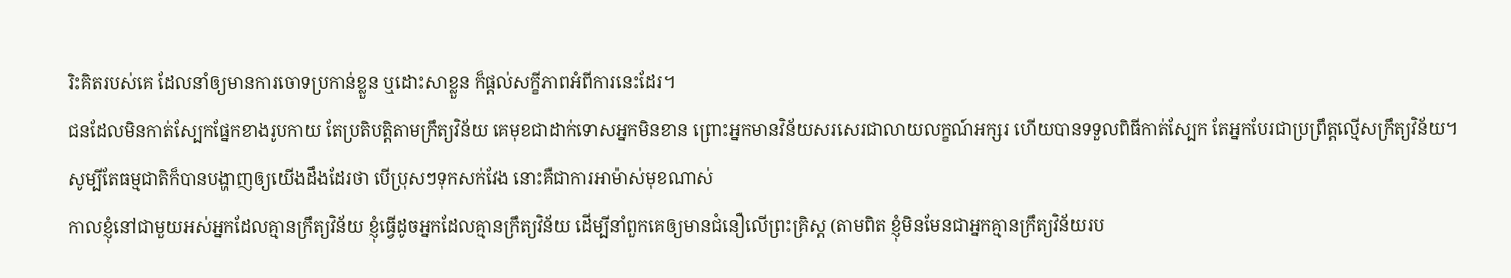រិះគិតរបស់គេ ដែលនាំឲ្យមានការចោទប្រកាន់ខ្លួន ឬដោះសាខ្លួន ក៏ផ្ដល់សក្ខីភាពអំពីការនេះដែរ។
ជនដែលមិនកាត់ស្បែកផ្នែកខាងរូបកាយ តែប្រតិបត្តិតាមក្រឹត្យវិន័យ គេមុខជាដាក់ទោសអ្នកមិនខាន ព្រោះអ្នកមានវិន័យសរសេរជាលាយលក្ខណ៍អក្សរ ហើយបានទទួលពិធីកាត់ស្បែក តែអ្នកបែរជាប្រព្រឹត្តល្មើសក្រឹត្យវិន័យ។
សូម្បីតែធម្មជាតិក៏បានបង្ហាញឲ្យយើងដឹងដែរថា បើប្រុសៗទុកសក់វែង នោះគឺជាការអាម៉ាស់មុខណាស់
កាលខ្ញុំនៅជាមួយអស់អ្នកដែលគ្មានក្រឹត្យវិន័យ ខ្ញុំធ្វើដូចអ្នកដែលគ្មានក្រឹត្យវិន័យ ដើម្បីនាំពួកគេឲ្យមានជំនឿលើព្រះគ្រិស្ត (តាមពិត ខ្ញុំមិនមែនជាអ្នកគ្មានក្រឹត្យវិន័យរប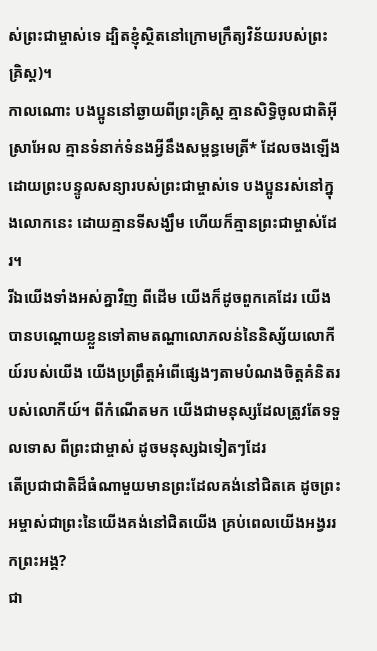ស់ព្រះជាម្ចាស់ទេ ដ្បិតខ្ញុំស្ថិតនៅក្រោមក្រឹត្យវិន័យរបស់ព្រះគ្រិស្ត)។
កាលណោះ បងប្អូននៅឆ្ងាយពីព្រះគ្រិស្ត គ្មានសិទ្ធិចូលជាតិអ៊ីស្រាអែល គ្មានទំនាក់ទំនងអ្វីនឹងសម្ពន្ធមេត្រី* ដែលចងឡើងដោយព្រះបន្ទូលសន្យារបស់ព្រះជាម្ចាស់ទេ បងប្អូនរស់នៅក្នុងលោកនេះ ដោយគ្មានទីសង្ឃឹម ហើយក៏គ្មានព្រះជាម្ចាស់ដែរ។
រីឯយើងទាំងអស់គ្នាវិញ ពីដើម យើងក៏ដូចពួកគេដែរ យើងបានបណ្ដោយខ្លួនទៅតាមតណ្ហាលោភលន់នៃនិស្ស័យលោកីយ៍របស់យើង យើងប្រព្រឹត្តអំពើផ្សេងៗតាមបំណងចិត្តគំនិតរបស់លោកីយ៍។ ពីកំណើតមក យើងជាមនុស្សដែលត្រូវតែទទួលទោស ពីព្រះជាម្ចាស់ ដូចមនុស្សឯទៀតៗដែរ
តើប្រជាជាតិដ៏ធំណាមួយមានព្រះដែលគង់នៅជិតគេ ដូចព្រះអម្ចាស់ជាព្រះនៃយើងគង់នៅជិតយើង គ្រប់ពេលយើងអង្វររកព្រះអង្គ?
ជា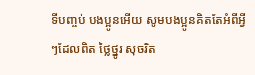ទីបញ្ចប់ បងប្អូនអើយ សូមបងប្អូនគិតតែអំពីអ្វីៗដែលពិត ថ្លៃថ្នូរ សុចរិត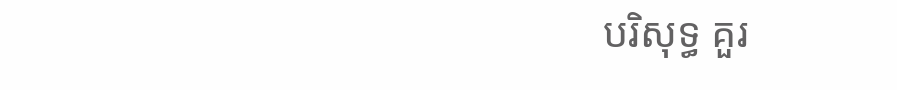បរិសុទ្ធ គួរ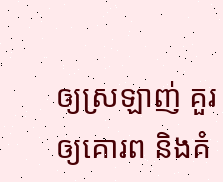ឲ្យស្រឡាញ់ គួរឲ្យគោរព និងគំ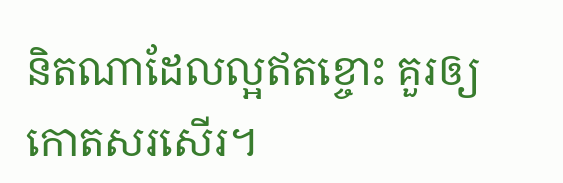និតណាដែលល្អឥតខ្ចោះ គួរឲ្យកោតសរសើរ។